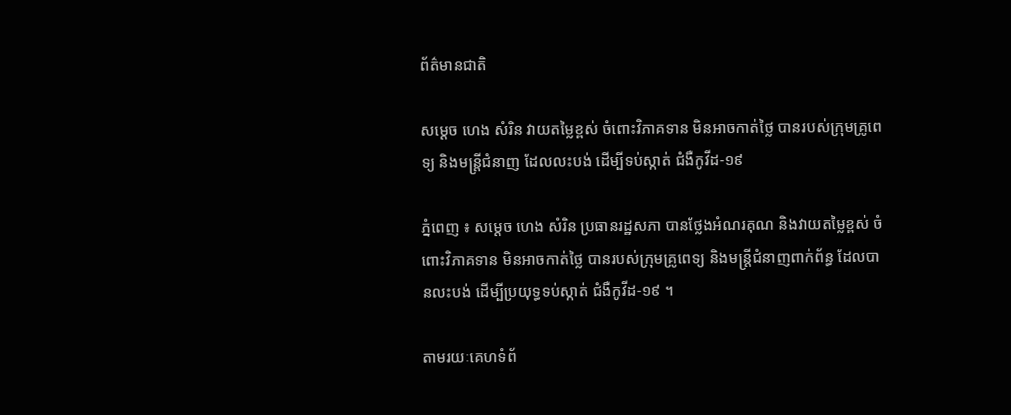ព័ត៌មានជាតិ

សម្ដេច ហេង សំរិន វាយតម្លៃខ្ពស់ ចំពោះវិភាគទាន មិនអាចកាត់ថ្លៃ បានរបស់ក្រុមគ្រូពេទ្យ និងមន្រ្តីជំនាញ ដែលលះបង់ ដើម្បីទប់ស្កាត់ ជំងឺកូវីដ-១៩

ភ្នំពេញ ៖ សម្ដេច ហេង សំរិន ប្រធានរដ្ឋសភា បានថ្លែងអំណរគុណ និងវាយតម្លៃខ្ពស់ ចំពោះវិភាគទាន មិនអាចកាត់ថ្លៃ បានរបស់ក្រុមគ្រូពេទ្យ និងមន្រ្តីជំនាញពាក់ព័ន្ធ ដែលបានលះបង់ ដើម្បីប្រយុទ្ធទប់ស្កាត់ ជំងឺកូវីដ-១៩ ។

តាមរយៈគេហទំព័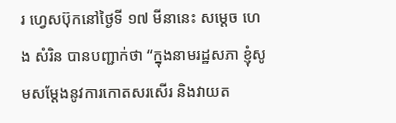រ ហ្វេសប៊ុកនៅថ្ងៃទី ១៧ មីនានេះ សម្ដេច ហេង សំរិន បានបញ្ជាក់ថា “ក្នុងនាមរដ្ឋសភា ខ្ញុំសូមសម្តែងនូវការកោតសរសើរ និងវាយត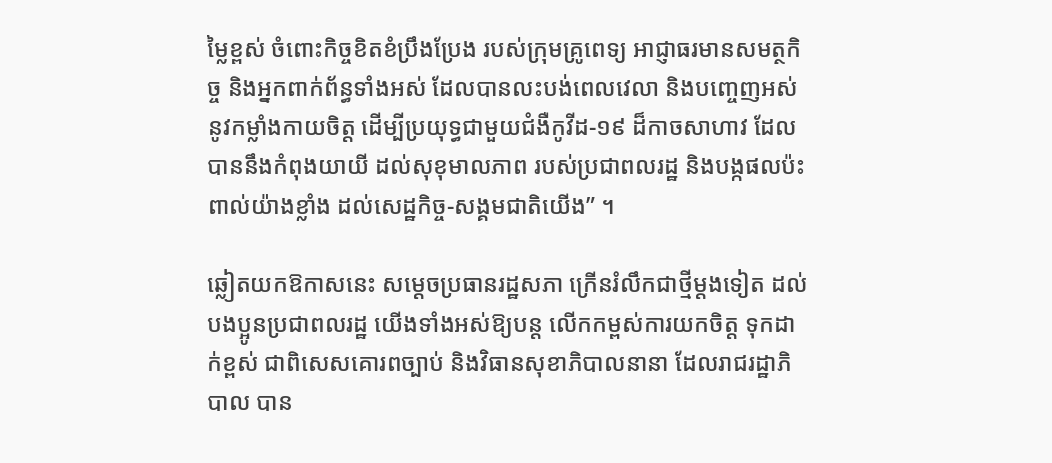ម្លៃខ្ពស់ ចំពោះកិច្ចខិតខំប្រឹងប្រែង របស់ក្រុមគ្រូពេទ្យ អាជ្ញាធរមានសមត្ថកិច្ច និងអ្នកពាក់ព័ន្ធទាំងអស់ ដែលបានលះបង់ពេលវេលា និងបញ្ចេញអស់ នូវកម្លាំងកាយចិត្ត ដើម្បីប្រយុទ្ធជាមួយជំងឺកូវីដ-១៩ ដ៏កាចសាហាវ ដែលបាននឹងកំពុងយាយី ដល់សុខុមាលភាព របស់ប្រជាពលរដ្ឋ និងបង្កផលប៉ះពាល់យ៉ាងខ្លាំង ដល់សេដ្ឋកិច្ច-សង្គមជាតិយើង” ។

ឆ្លៀតយកឱកាសនេះ សម្ដេចប្រធានរដ្ឋសភា ក្រើនរំលឹកជាថ្មីម្តងទៀត ដល់បងប្អូនប្រជាពលរដ្ឋ យើងទាំងអស់ឱ្យបន្ត លើកកម្ពស់ការយកចិត្ត ទុកដាក់ខ្ពស់ ជាពិសេសគោរពច្បាប់ និងវិធានសុខាភិបាលនានា ដែលរាជរដ្ឋាភិបាល បាន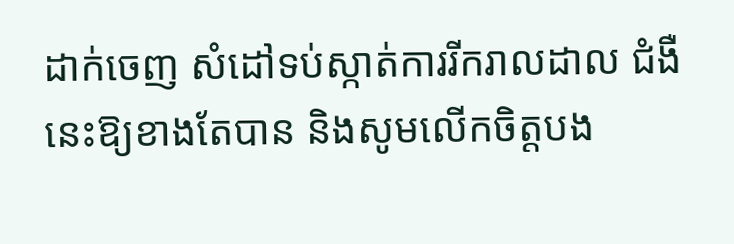ដាក់ចេញ សំដៅទប់ស្កាត់ការរីករាលដាល ជំងឺនេះឱ្យខាងតែបាន និងសូមលើកចិត្តបង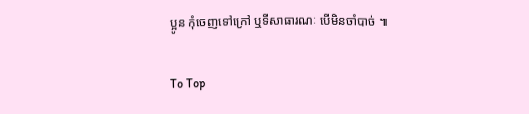ប្អូន កុំចេញទៅក្រៅ ឬទីសាធារណៈ បើមិនចាំបាច់ ៕

To Top